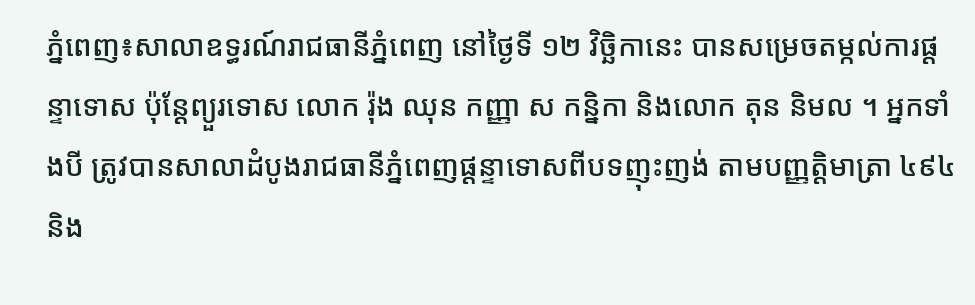ភ្នំពេញ៖សាលាឧទ្ធរណ៍រាជធានីភ្នំពេញ នៅថ្ងៃទី ១២ វិច្ឆិកានេះ បានសម្រេចតម្កល់ការផ្ដន្ទាទោស ប៉ុន្តែព្យួរទោស លោក រ៉ុង ឈុន កញ្ញា ស កន្និកា និងលោក តុន និមល ។ អ្នកទាំងបី ត្រូវបានសាលាដំបូងរាជធានីភ្នំពេញផ្តន្ទាទោសពីបទញុះញង់ តាមបញ្ញត្តិមាត្រា ៤៩៤ និង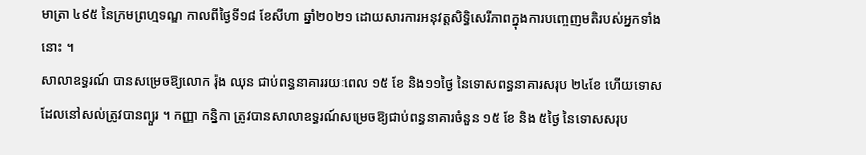មាត្រា ៤៩៥ នៃក្រមព្រហ្មទណ្ឌ កាលពីថ្ងៃទី១៨ ខែសីហា ឆ្នាំ២០២១ ដោយសារការអនុវត្តសិទិ្ធសេរីភាពក្នុងការបញ្ចេញមតិរបស់អ្នកទាំងនោះ ។
សាលាឧទ្ធរណ៍ បានសម្រេចឱ្យលោក រ៉ុង ឈុន ជាប់ពន្ធនាគាររយៈពេល ១៥ ខែ និង១១ថ្ងៃ នៃទោសពន្ធនាគារសរុប ២៤ខែ ហើយទោសដែលនៅសល់ត្រូវបានព្យួរ ។ កញ្ញា កន្និកា ត្រូវបានសាលាឧទ្ធរណ៍សម្រេចឱ្យជាប់ពន្ធនាគារចំនួន ១៥ ខែ និង ៥ថ្ងៃ នៃទោសសរុប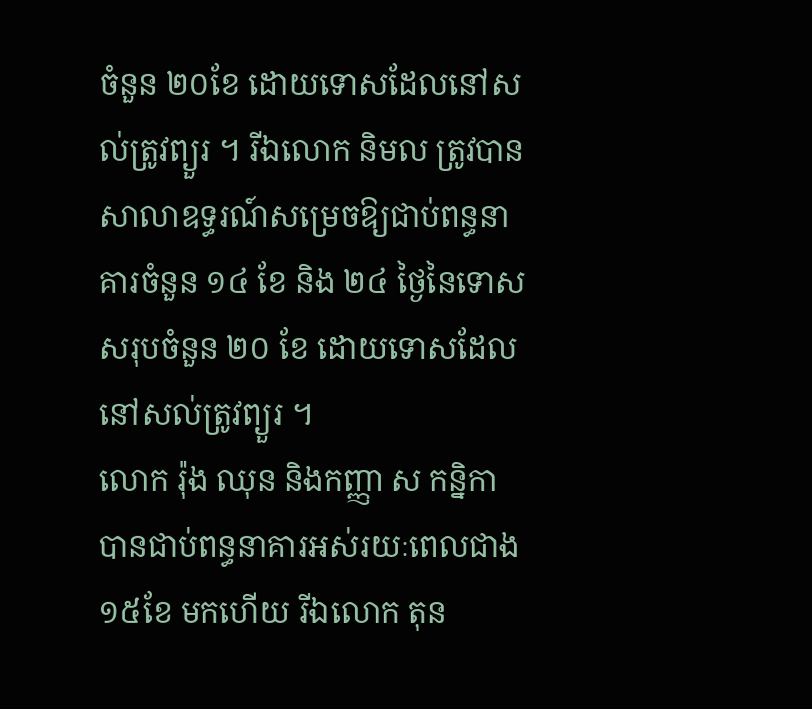ចំនួន ២០ខែ ដោយទោសដែលនៅសល់ត្រូវព្យួរ ។ រីឯលោក និមល ត្រូវបានសាលាឧទ្ធរណ៍សម្រេចឱ្យជាប់ពន្ធនាគារចំនួន ១៤ ខែ និង ២៤ ថ្ងៃនៃទោសសរុបចំនួន ២០ ខែ ដោយទោសដែលនៅសល់ត្រូវព្យួរ ។
លោក រ៉ុង ឈុន និងកញ្ញា ស កន្និកា បានជាប់ពន្ធនាគារអស់រយៈពេលជាង ១៥ខែ មកហើយ រីឯលោក តុន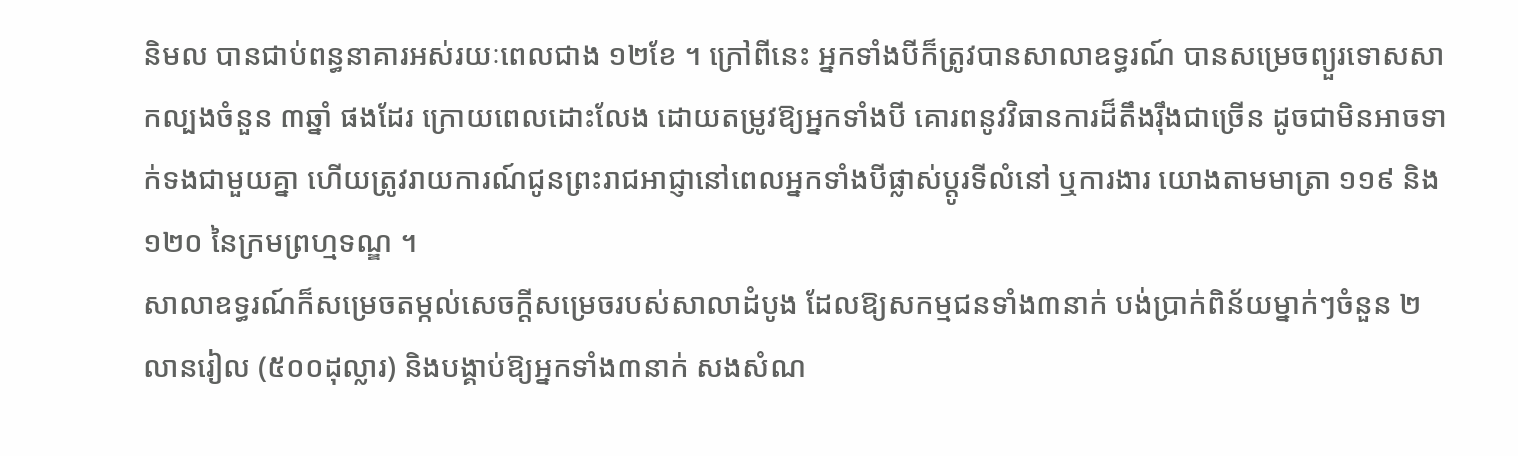និមល បានជាប់ពន្ធនាគារអស់រយៈពេលជាង ១២ខែ ។ ក្រៅពីនេះ អ្នកទាំងបីក៏ត្រូវបានសាលាឧទ្ធរណ៍ បានសម្រេចព្យួរទោសសាកល្បងចំនួន ៣ឆ្នាំ ផងដែរ ក្រោយពេលដោះលែង ដោយតម្រូវឱ្យអ្នកទាំងបី គោរពនូវវិធានការដ៏តឹងរ៉ឹងជាច្រើន ដូចជាមិនអាចទាក់ទងជាមួយគ្នា ហើយត្រូវរាយការណ៍ជូនព្រះរាជអាជ្ញានៅពេលអ្នកទាំងបីផ្លាស់ប្តូរទីលំនៅ ឬការងារ យោងតាមមាត្រា ១១៩ និង ១២០ នៃក្រមព្រហ្មទណ្ឌ ។
សាលាឧទ្ធរណ៍ក៏សម្រេចតម្កល់សេចក្តីសម្រេចរបស់សាលាដំបូង ដែលឱ្យសកម្មជនទាំង៣នាក់ បង់ប្រាក់ពិន័យម្នាក់ៗចំនួន ២លានរៀល (៥០០ដុល្លារ) និងបង្គាប់ឱ្យអ្នកទាំង៣នាក់ សងសំណ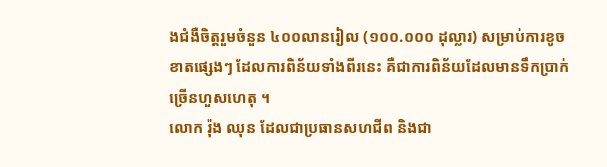ងជំងឺចិត្តរួមចំនួន ៤០០លានរៀល (១០០.០០០ ដុល្លារ) សម្រាប់ការខូចខាតផ្សេងៗ ដែលការពិន័យទាំងពីរនេះ គឺជាការពិន័យដែលមានទឹកប្រាក់ច្រើនហួសហេតុ ។
លោក រ៉ុង ឈុន ដែលជាប្រធានសហជីព និងជា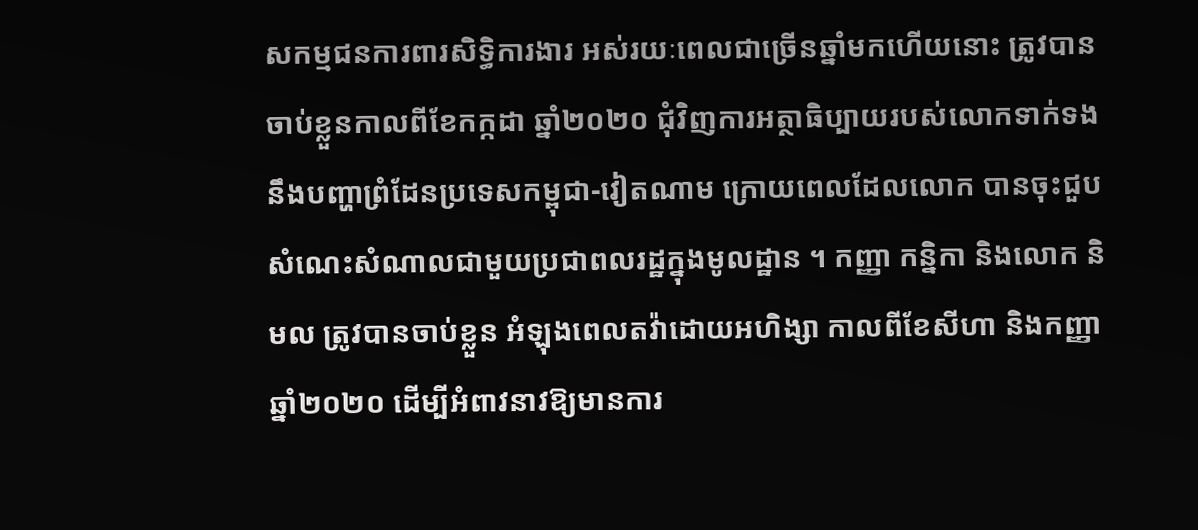សកម្មជនការពារសិទ្ធិការងារ អស់រយៈពេលជាច្រើនឆ្នាំមកហើយនោះ ត្រូវបានចាប់ខ្លួនកាលពីខែកក្កដា ឆ្នាំ២០២០ ជុំវិញការអត្ថាធិប្បាយរបស់លោកទាក់ទងនឹងបញ្ហាព្រំដែនប្រទេសកម្ពុជា-វៀតណាម ក្រោយពេលដែលលោក បានចុះជួបសំណេះសំណាលជាមួយប្រជាពលរដ្ឋក្នុងមូលដ្ឋាន ។ កញ្ញា កន្និកា និងលោក និមល ត្រូវបានចាប់ខ្លួន អំឡុងពេលតវ៉ាដោយអហិង្សា កាលពីខែសីហា និងកញ្ញា ឆ្នាំ២០២០ ដើម្បីអំពាវនាវឱ្យមានការ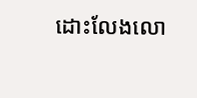ដោះលែងលោ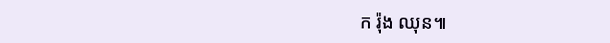ក រ៉ុង ឈុន៕